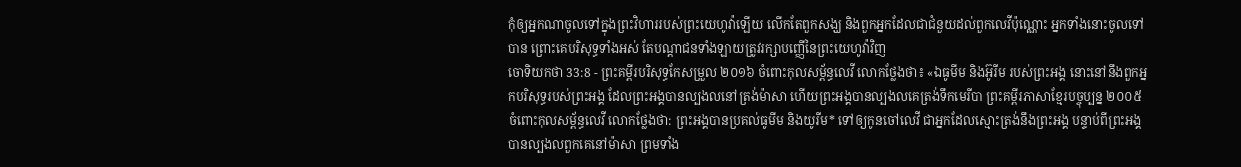កុំឲ្យអ្នកណាចូលទៅក្នុងព្រះវិហាររបស់ព្រះយេហូវ៉ាឡើយ លើកតែពួកសង្ឃ និងពួកអ្នកដែលជាជំនួយដល់ពួកលេវីប៉ុណ្ណោះ អ្នកទាំងនោះចូលទៅបាន ព្រោះគេបរិសុទ្ធទាំងអស់ តែបណ្ដាជនទាំងឡាយត្រូវរក្សាបញ្ញើនៃព្រះយេហូវ៉ាវិញ
ចោទិយកថា 33:8 - ព្រះគម្ពីរបរិសុទ្ធកែសម្រួល ២០១៦ ចំពោះកុលសម្ព័ន្ធលេវី លោកថ្លែងថា៖ «ឯធូមីម និងអ៊ូរីម របស់ព្រះអង្គ នោះនៅនឹងពួកអ្នកបរិសុទ្ធរបស់ព្រះអង្គ ដែលព្រះអង្គបានល្បងលនៅត្រង់ម៉ាសា ហើយព្រះអង្គបានល្បងលគេត្រង់ទឹកមេរីបា ព្រះគម្ពីរភាសាខ្មែរបច្ចុប្បន្ន ២០០៥ ចំពោះកុលសម្ព័ន្ធលេវី លោកថ្លែងថា: ព្រះអង្គបានប្រគល់ធូមីម និងយូរីម* ទៅឲ្យកូនចៅលេវី ជាអ្នកដែលស្មោះត្រង់នឹងព្រះអង្គ បន្ទាប់ពីព្រះអង្គបានល្បងលពួកគេនៅម៉ាសា ព្រមទាំង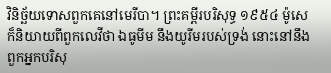វិនិច្ឆ័យទោសពួកគេនៅមេរីបា។ ព្រះគម្ពីរបរិសុទ្ធ ១៩៥៤ ម៉ូសេក៏និយាយពីពួកលេវីថា ឯធូមីម នឹងយូរីមរបស់ទ្រង់ នោះនៅនឹងពួកអ្នកបរិសុ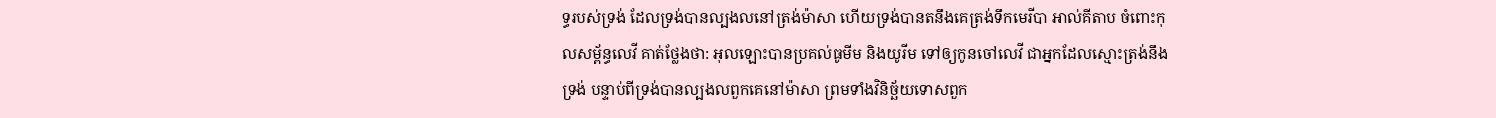ទ្ធរបស់ទ្រង់ ដែលទ្រង់បានល្បងលនៅត្រង់ម៉ាសា ហើយទ្រង់បានតនឹងគេត្រង់ទឹកមេរីបា អាល់គីតាប ចំពោះកុលសម្ព័ន្ធលេវី គាត់ថ្លែងថា: អុលឡោះបានប្រគល់ធូមីម និងយូរីម ទៅឲ្យកូនចៅលេវី ជាអ្នកដែលស្មោះត្រង់នឹងទ្រង់ បន្ទាប់ពីទ្រង់បានល្បងលពួកគេនៅម៉ាសា ព្រមទាំងវិនិច្ឆ័យទោសពួក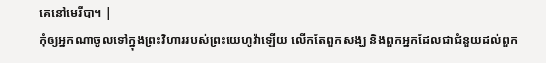គេនៅមេរីបា។ |
កុំឲ្យអ្នកណាចូលទៅក្នុងព្រះវិហាររបស់ព្រះយេហូវ៉ាឡើយ លើកតែពួកសង្ឃ និងពួកអ្នកដែលជាជំនួយដល់ពួក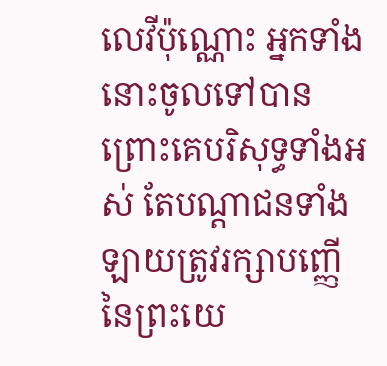លេវីប៉ុណ្ណោះ អ្នកទាំងនោះចូលទៅបាន ព្រោះគេបរិសុទ្ធទាំងអស់ តែបណ្ដាជនទាំងឡាយត្រូវរក្សាបញ្ញើនៃព្រះយេ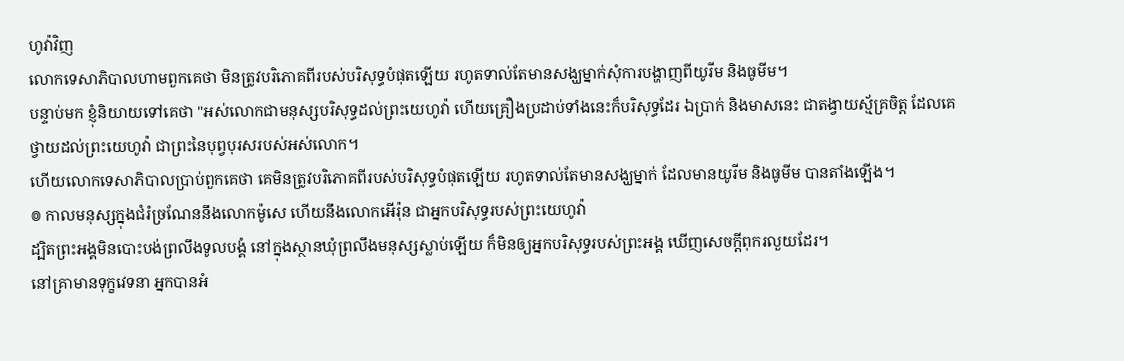ហូវ៉ាវិញ
លោកទេសាភិបាលហាមពួកគេថា មិនត្រូវបរិភោគពីរបស់បរិសុទ្ធបំផុតឡើយ រហូតទាល់តែមានសង្ឃម្នាក់សុំការបង្ហាញពីយូរីម និងធូមីម។
បន្ទាប់មក ខ្ញុំនិយាយទៅគេថា "អស់លោកជាមនុស្សបរិសុទ្ធដល់ព្រះយេហូវ៉ា ហើយគ្រឿងប្រដាប់ទាំងនេះក៏បរិសុទ្ធដែរ ឯប្រាក់ និងមាសនេះ ជាតង្វាយស្ម័គ្រចិត្ត ដែលគេថ្វាយដល់ព្រះយេហូវ៉ា ជាព្រះនៃបុព្វបុរសរបស់អស់លោក។
ហើយលោកទេសាភិបាលប្រាប់ពួកគេថា គេមិនត្រូវបរិភោគពីរបស់បរិសុទ្ធបំផុតឡើយ រហូតទាល់តែមានសង្ឃម្នាក់ ដែលមានយូរីម និងធូមីម បានតាំងឡើង។
៙ កាលមនុស្សក្នុងជំរំច្រណែននឹងលោកម៉ូសេ ហើយនឹងលោកអើរ៉ុន ជាអ្នកបរិសុទ្ធរបស់ព្រះយេហូវ៉ា
ដ្បិតព្រះអង្គមិនបោះបង់ព្រលឹងទូលបង្គំ នៅក្នុងស្ថានឃុំព្រលឹងមនុស្សស្លាប់ឡើយ ក៏មិនឲ្យអ្នកបរិសុទ្ធរបស់ព្រះអង្គ ឃើញសេចក្ដីពុករលួយដែរ។
នៅគ្រាមានទុក្ខវេទនា អ្នកបានអំ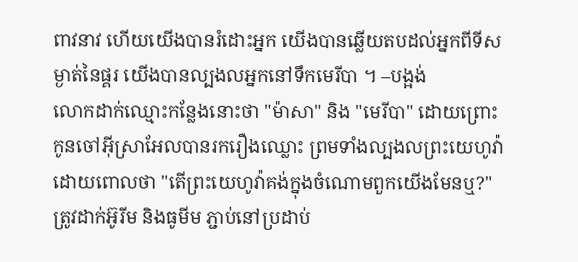ពាវនាវ ហើយយើងបានរំដោះអ្នក យើងបានឆ្លើយតបដល់អ្នកពីទីសម្ងាត់នៃផ្គរ យើងបានល្បងលអ្នកនៅទឹកមេរីបា ។ –បង្អង់
លោកដាក់ឈ្មោះកន្លែងនោះថា "ម៉ាសា" និង "មេរីបា" ដោយព្រោះកូនចៅអ៊ីស្រាអែលបានរករឿងឈ្លោះ ព្រមទាំងល្បងលព្រះយេហូវ៉ា ដោយពោលថា "តើព្រះយេហូវ៉ាគង់ក្នុងចំណោមពួកយើងមែនឬ?"
ត្រូវដាក់អ៊ូរីម និងធូមីម ភ្ជាប់នៅប្រដាប់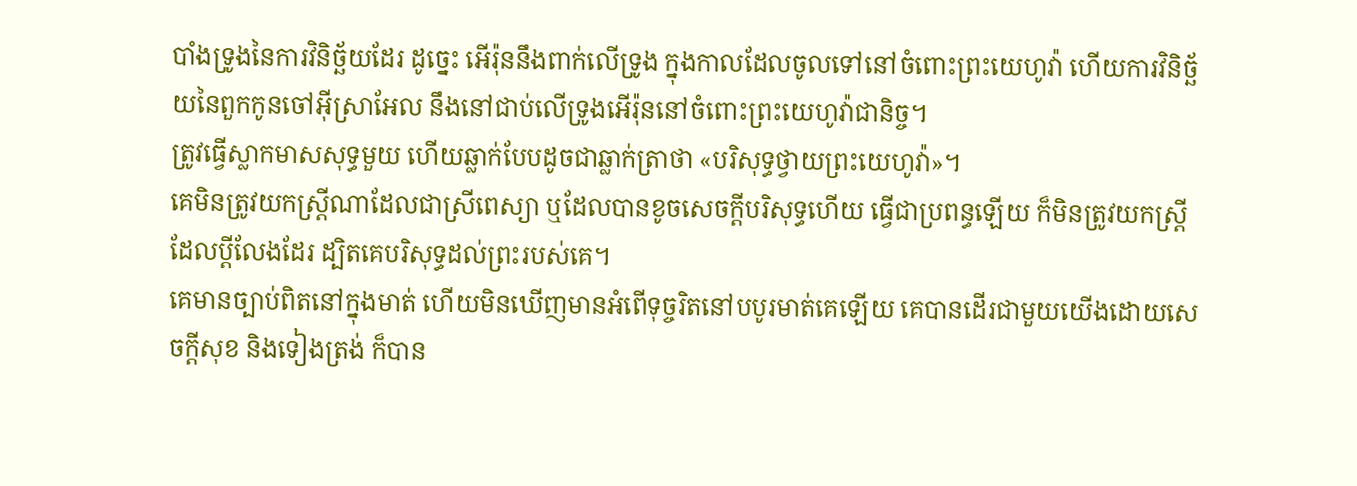បាំងទ្រូងនៃការវិនិច្ឆ័យដែរ ដូច្នេះ អើរ៉ុននឹងពាក់លើទ្រូង ក្នុងកាលដែលចូលទៅនៅចំពោះព្រះយេហូវ៉ា ហើយការវិនិច្ឆ័យនៃពួកកូនចៅអ៊ីស្រាអែល នឹងនៅជាប់លើទ្រូងអើរ៉ុននៅចំពោះព្រះយេហូវ៉ាជានិច្ច។
ត្រូវធ្វើស្លាកមាសសុទ្ធមួយ ហើយឆ្លាក់បែបដូចជាឆ្លាក់ត្រាថា «បរិសុទ្ធថ្វាយព្រះយេហូវ៉ា»។
គេមិនត្រូវយកស្ត្រីណាដែលជាស្រីពេស្យា ឬដែលបានខូចសេចក្ដីបរិសុទ្ធហើយ ធ្វើជាប្រពន្ធឡើយ ក៏មិនត្រូវយកស្ត្រីដែលប្តីលែងដែរ ដ្បិតគេបរិសុទ្ធដល់ព្រះរបស់គេ។
គេមានច្បាប់ពិតនៅក្នុងមាត់ ហើយមិនឃើញមានអំពើទុច្ចរិតនៅបបូរមាត់គេឡើយ គេបានដើរជាមួយយើងដោយសេចក្ដីសុខ និងទៀងត្រង់ ក៏បាន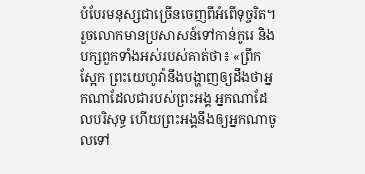បំបែរមនុស្សជាច្រើនចេញពីអំពើទុច្ចរិត។
រួចលោកមានប្រសាសន៍ទៅកាន់កូរេ និងបក្សពួកទាំងអស់របស់គាត់ថា៖ «ព្រឹកស្អែក ព្រះយេហូវ៉ានឹងបង្ហាញឲ្យដឹងថាអ្នកណាដែលជារបស់ព្រះអង្គ អ្នកណាដែលបរិសុទ្ធ ហើយព្រះអង្គនឹងឲ្យអ្នកណាចូលទៅ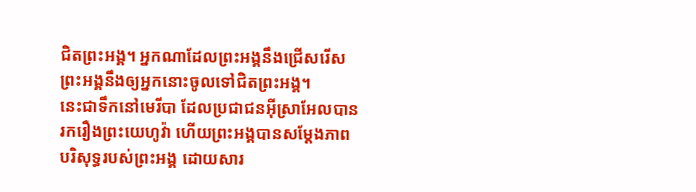ជិតព្រះអង្គ។ អ្នកណាដែលព្រះអង្គនឹងជ្រើសរើស ព្រះអង្គនឹងឲ្យអ្នកនោះចូលទៅជិតព្រះអង្គ។
នេះជាទឹកនៅមេរីបា ដែលប្រជាជនអ៊ីស្រាអែលបានរករឿងព្រះយេហូវ៉ា ហើយព្រះអង្គបានសម្ដែងភាពបរិសុទ្ធរបស់ព្រះអង្គ ដោយសារ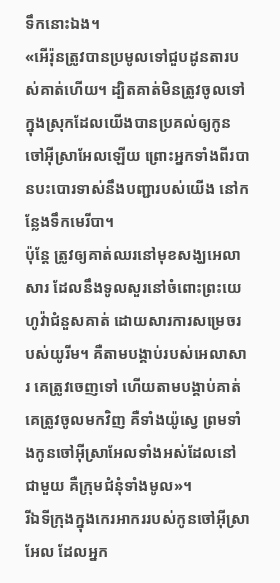ទឹកនោះឯង។
«អើរ៉ុនត្រូវបានប្រមូលទៅជួបដូនតារបស់គាត់ហើយ។ ដ្បិតគាត់មិនត្រូវចូលទៅក្នុងស្រុកដែលយើងបានប្រគល់ឲ្យកូនចៅអ៊ីស្រាអែលឡើយ ព្រោះអ្នកទាំងពីរបានបះបោរទាស់នឹងបញ្ជារបស់យើង នៅកន្លែងទឹកមេរីបា។
ប៉ុន្ដែ ត្រូវឲ្យគាត់ឈរនៅមុខសង្ឃអេលាសារ ដែលនឹងទូលសួរនៅចំពោះព្រះយេហូវ៉ាជំនួសគាត់ ដោយសារការសម្រេចរបស់យូរីម។ គឺតាមបង្គាប់របស់អេលាសារ គេត្រូវចេញទៅ ហើយតាមបង្គាប់គាត់ គេត្រូវចូលមកវិញ គឺទាំងយ៉ូស្វេ ព្រមទាំងកូនចៅអ៊ីស្រាអែលទាំងអស់ដែលនៅជាមួយ គឺក្រុមជំនុំទាំងមូល»។
រីឯទីក្រុងក្នុងកេរអាកររបស់កូនចៅអ៊ីស្រាអែល ដែលអ្នក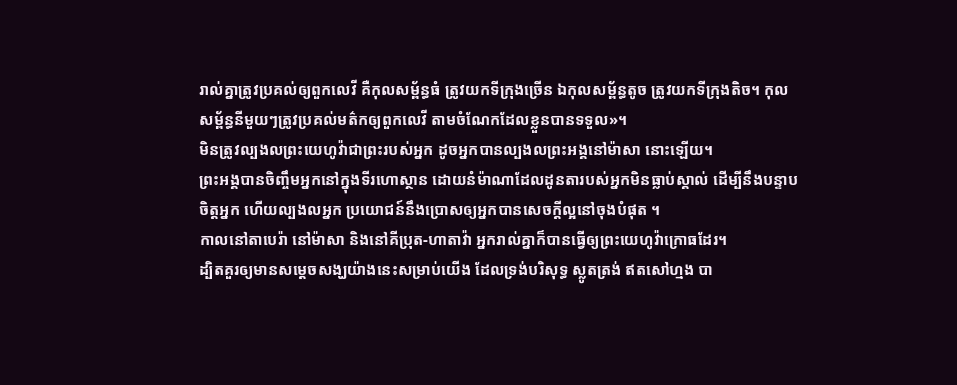រាល់គ្នាត្រូវប្រគល់ឲ្យពួកលេវី គឺកុលសម្ព័ន្ធធំ ត្រូវយកទីក្រុងច្រើន ឯកុលសម្ព័ន្ធតូច ត្រូវយកទីក្រុងតិច។ កុលសម្ព័ន្ធនីមួយៗត្រូវប្រគល់មត៌កឲ្យពួកលេវី តាមចំណែកដែលខ្លួនបានទទួល»។
មិនត្រូវល្បងលព្រះយេហូវ៉ាជាព្រះរបស់អ្នក ដូចអ្នកបានល្បងលព្រះអង្គនៅម៉ាសា នោះឡើយ។
ព្រះអង្គបានចិញ្ចឹមអ្នកនៅក្នុងទីរហោស្ថាន ដោយនំម៉ាណាដែលដូនតារបស់អ្នកមិនធ្លាប់ស្គាល់ ដើម្បីនឹងបន្ទាបចិត្តអ្នក ហើយល្បងលអ្នក ប្រយោជន៍នឹងប្រោសឲ្យអ្នកបានសេចក្ដីល្អនៅចុងបំផុត ។
កាលនៅតាបេរ៉ា នៅម៉ាសា និងនៅគីប្រុត-ហាតាវ៉ា អ្នករាល់គ្នាក៏បានធ្វើឲ្យព្រះយេហូវ៉ាក្រោធដែរ។
ដ្បិតគួរឲ្យមានសម្តេចសង្ឃយ៉ាងនេះសម្រាប់យើង ដែលទ្រង់បរិសុទ្ធ ស្លូតត្រង់ ឥតសៅហ្មង បា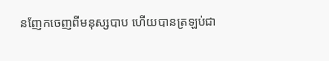នញែកចេញពីមនុស្សបាប ហើយបានត្រឡប់ជា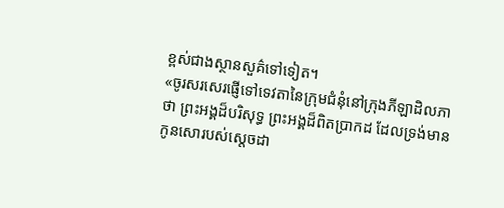ខ្ពស់ជាងស្ថានសួគ៌ទៅទៀត។
«ចូរសរសេរផ្ញើទៅទេវតានៃក្រុមជំនុំនៅក្រុងភីឡាដិលភាថា ព្រះអង្គដ៏បរិសុទ្ធ ព្រះអង្គដ៏ពិតប្រាកដ ដែលទ្រង់មានកូនសោរបស់ស្តេចដា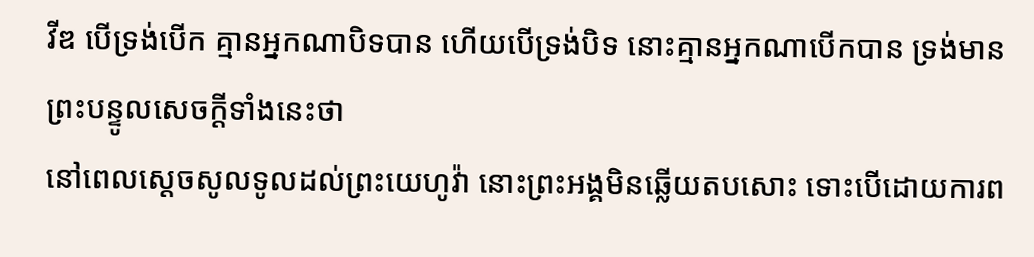វីឌ បើទ្រង់បើក គ្មានអ្នកណាបិទបាន ហើយបើទ្រង់បិទ នោះគ្មានអ្នកណាបើកបាន ទ្រង់មានព្រះបន្ទូលសេចក្ដីទាំងនេះថា
នៅពេលស្តេចសូលទូលដល់ព្រះយេហូវ៉ា នោះព្រះអង្គមិនឆ្លើយតបសោះ ទោះបើដោយការព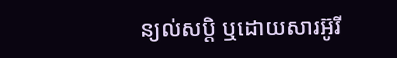ន្យល់សប្តិ ឬដោយសារអ៊ូរី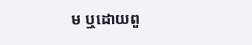ម ឬដោយពួ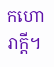កហោរាក្តី។